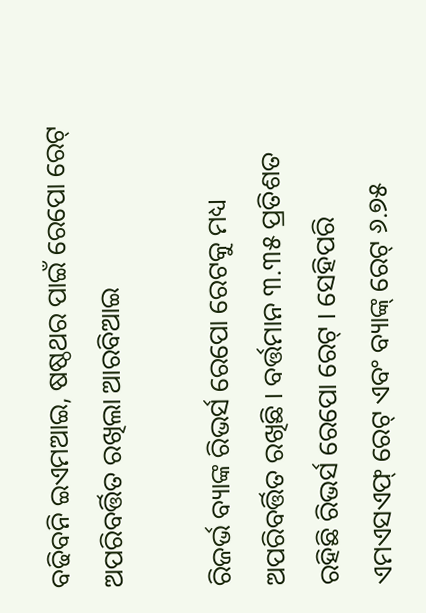ବଢିବନି ଇଏମଆଇ, ଷଷ୍ଠଥର ପାଇଁ ରେପୋ ରେଟ୍ ଅପରିବର୍ତ୍ତିତ ରଖିଲା ଆରବିଆଇ

ରିଜର୍ଭ ବ୍ୟାଙ୍କ ରିଭର୍ସ ରେପୋ ରେଟକୁ ମଧ୍ୟ ଅପରିବର୍ତ୍ତିତ ରଖିଛି । ବର୍ତ୍ତମାନ ୩.୩୫ ପ୍ରତିଶତ ରହିଛି ରିଭର୍ସ ରେପୋ ରେଟ୍ । ସେହିପରି ଏମଏସଏଫ୍ ରେଟ୍ ଏବଂ ବ୍ୟାଙ୍କ୍ ରେଟ୍ ୬.୭୫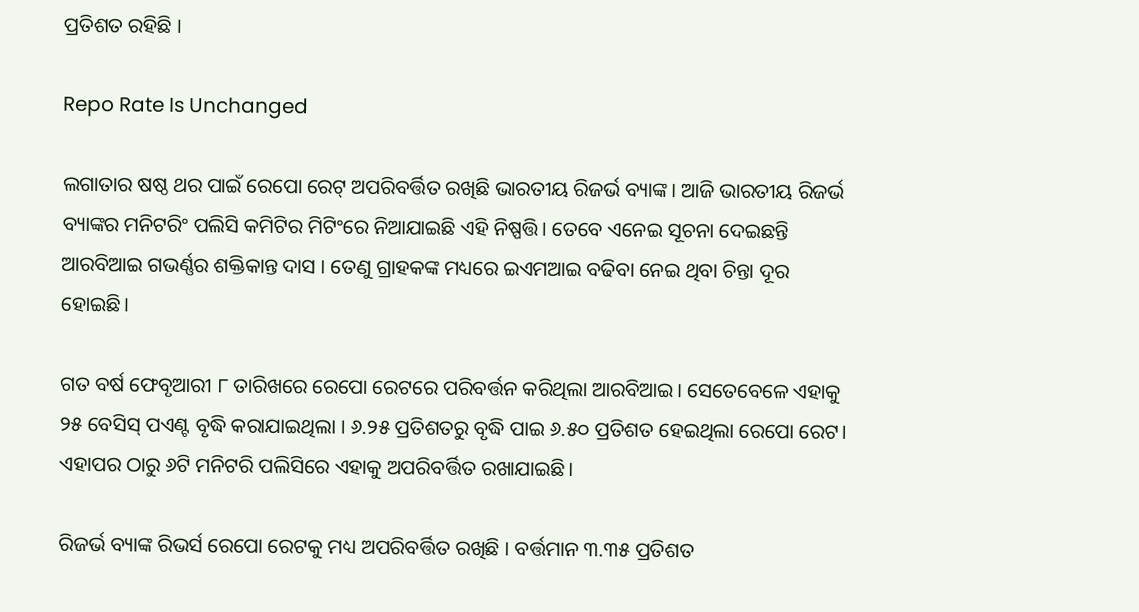ପ୍ରତିଶତ ରହିଛି ।

Repo Rate Is Unchanged

ଲଗାତାର ଷଷ୍ଠ ଥର ପାଇଁ ରେପୋ ରେଟ୍ ଅପରିବର୍ତ୍ତିତ ରଖିଛି ଭାରତୀୟ ରିଜର୍ଭ ବ୍ୟାଙ୍କ। ଆଜି ଭାରତୀୟ ରିଜର୍ଭ ବ୍ୟାଙ୍କର ମନିଟରିଂ ପଲିସି କମିଟିର ମିଟିଂରେ ନିଆଯାଇଛି ଏହି ନିଷ୍ପତ୍ତି। ତେବେ ଏନେଇ ସୂଚନା ଦେଇଛନ୍ତି ଆରବିଆଇ ଗଭର୍ଣ୍ଣର ଶକ୍ତିକାନ୍ତ ଦାସ । ତେଣୁ ଗ୍ରାହକଙ୍କ ମଧ୍ୟରେ ଇଏମଆଇ ବଢିବା ନେଇ ଥିବା ଚିନ୍ତା ଦୂର ହୋଇଛି।

ଗତ ବର୍ଷ ଫେବୃଆରୀ ୮ ତାରିଖରେ ରେପୋ ରେଟରେ ପରିବର୍ତ୍ତନ କରିଥିଲା ଆରବିଆଇ। ସେତେବେଳେ ଏହାକୁ ୨୫ ବେସିସ୍ ପଏଣ୍ଟ ବୃଦ୍ଧି କରାଯାଇଥିଲା । ୬.୨୫ ପ୍ରତିଶତରୁ ବୃଦ୍ଧି ପାଇ ୬.୫୦ ପ୍ରତିଶତ ହେଇଥିଲା ରେପୋ ରେଟ। ଏହାପର ଠାରୁ ୬ଟି ମନିଟରି ପଲିସିରେ ଏହାକୁ ଅପରିବର୍ତ୍ତିତ ରଖାଯାଇଛି।

ରିଜର୍ଭ ବ୍ୟାଙ୍କ ରିଭର୍ସ ରେପୋ ରେଟକୁ ମଧ୍ୟ ଅପରିବର୍ତ୍ତିତ ରଖିଛି । ବର୍ତ୍ତମାନ ୩.୩୫ ପ୍ରତିଶତ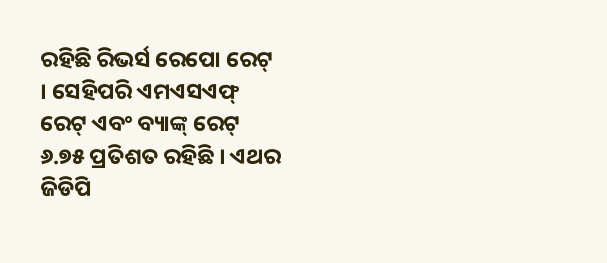ରହିଛି ରିଭର୍ସ ରେପୋ ରେଟ୍ । ସେହିପରି ଏମଏସଏଫ୍ ରେଟ୍ ଏବଂ ବ୍ୟାଙ୍କ୍ ରେଟ୍ ୬.୭୫ ପ୍ରତିଶତ ରହିଛି । ଏଥର ଜିଡିପି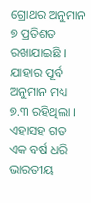ଗ୍ରୋଥର ଅନୁମାନ ୭ ପ୍ରତିଶତ ରଖାଯାଇଛି । ଯାହାର ପୂର୍ବ ଅନୁମାନ ମଧ୍ୟ ୭.୩ ରହିଥିଲା । ଏହାସହ ଗତ ଏକ ବର୍ଷ ଧରି ଭାରତୀୟ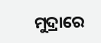ମୁଦ୍ରାରେ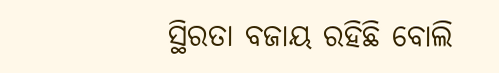ସ୍ଥିରତା ବଜାୟ ରହିଛି ବୋଲି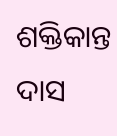ଶକ୍ତିକାନ୍ତ ଦାସ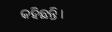କହିଛନ୍ତି ।